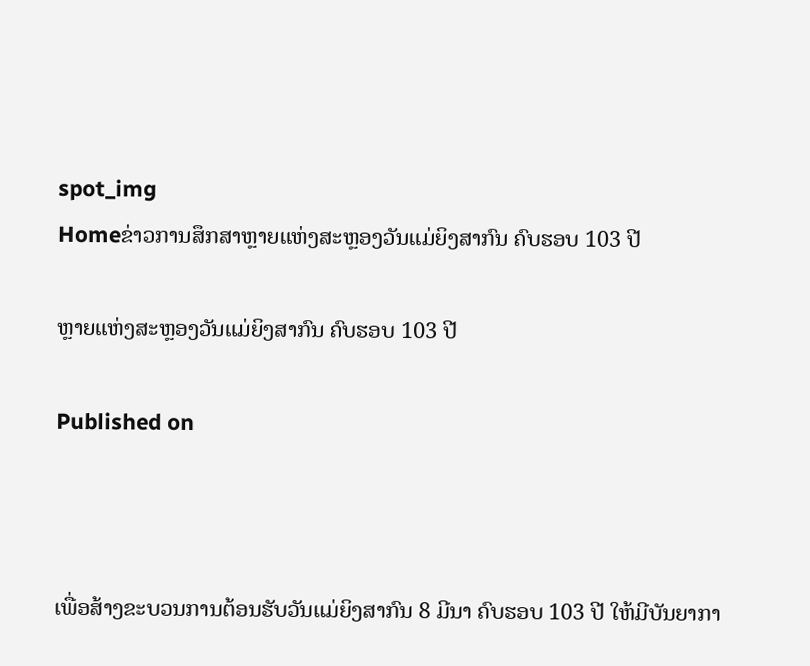spot_img
Homeຂ່າວການສຶກສາຫຼາຍແຫ່ງສະຫຼອງວັນແມ່ຍິງສາກົນ ຄົບຮອບ 103 ປີ

ຫຼາຍແຫ່ງສະຫຼອງວັນແມ່ຍິງສາກົນ ຄົບຮອບ 103 ປີ

Published on



ເພື່ອສ້າງຂະບວນການຕ້ອນຮັບວັນແມ່ຍິງສາກົນ 8 ມີນາ ຄົບຮອບ 103 ປີ ໃຫ້ມີບັນຍາກາ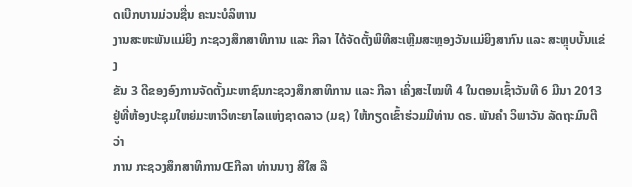ດເບີກບານມ່ວນຊື່ນ ຄະນະບໍລິຫານ
ງານສະຫະພັນແມ່ຍິງ ກະຊວງສຶກສາທິການ ແລະ ກີລາ ໄດ້ຈັດຕັ້ງພິທີສະເຫຼີມສະຫຼອງວັນແມ່ຍິງສາກົນ ແລະ ສະຫຼຸບບັ້ນແຂ່ງ
ຂັນ 3 ດີຂອງອົງການຈັດຕັ້ງມະຫາຊົນກະຊວງສຶກສາທິການ ແລະ ກີລາ ເຄິ່ງສະໄໝທີ 4 ໃນຕອນເຊົ້າວັນທີ 6 ມີນາ 2013
ຢູ່ທີ່ຫ້ອງປະຊຸມໃຫຍ່ມະຫາວິທະຍາໄລແຫ່ງຊາດລາວ (ມຊ) ໃຫ້ກຽດເຂົ້າຮ່ວມມີທ່ານ ດຣ. ພັນຄຳ ວິພາວັນ ລັດຖະມົນຕີວ່າ
ການ ກະຊວງສຶກສາທິການŒກີລາ ທ່ານນາງ ສີໃສ ລື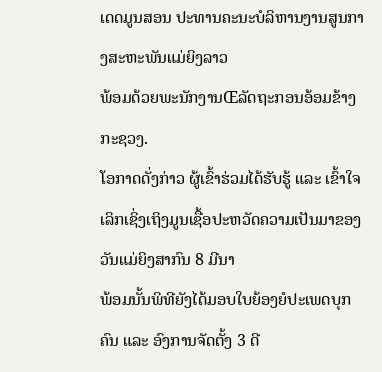ເດດມູນສອນ ປະທານຄະນະບໍລິຫານງານສູນກາງສະຫະພັນແມ່ຍິງລາວ
ພ້ອມດ້ວຍພະນັກງານŒລັດຖະກອນອ້ອມຂ້າງກະຊວງ.
ໂອກາດດັ່ງກ່າວ ຜູ້ເຂົ້າຮ່ວມໄດ້ຮັບຮູ້ ແລະ ເຂົ້າໃຈເລິກເຊິ່ງເຖິງມູນເຊື້ອປະຫວັດຄວາມເປັນມາຂອງວັນແມ່ຍິງສາກົນ 8 ມີນາ
ພ້ອມນັ້ນພິທີຍັງໄດ້ມອບໃບຍ້ອງຍໍປະເພດບຸກຄົນ ແລະ ອົງການຈັດຕັ້ງ 3 ດີ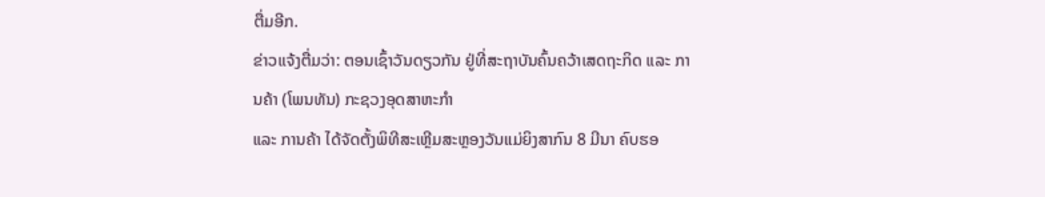ຕື່ມອີກ.
ຂ່າວແຈ້ງຕື່ມວ່າ: ຕອນເຊົ້າວັນດຽວກັນ ຢູ່ທີ່ສະຖາບັນຄົ້ນຄວ້າເສດຖະກິດ ແລະ ການຄ້າ (ໂພນທັນ) ກະຊວງອຸດສາຫະກຳ
ແລະ ການຄ້າ ໄດ້ຈັດຕັ້ງພິທີສະເຫຼີມສະຫຼອງວັນແມ່ຍິງສາກົນ 8 ມີນາ ຄົບຮອ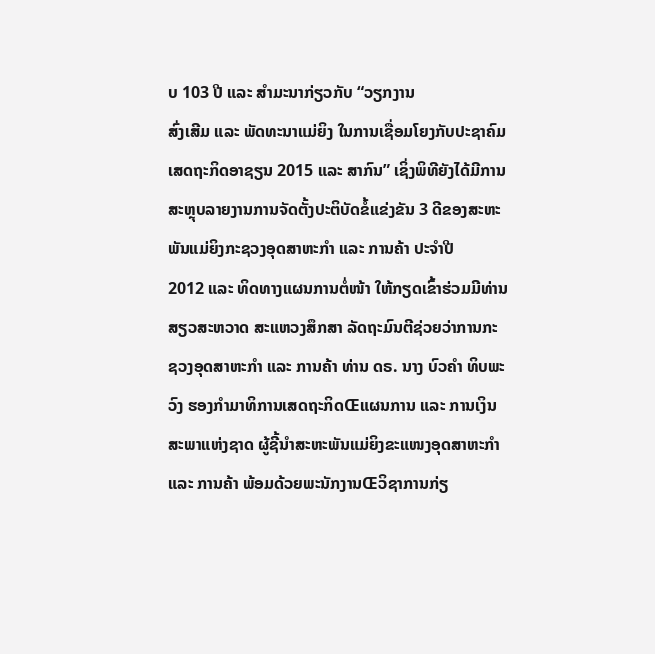ບ 103 ປີ ແລະ ສຳມະນາກ່ຽວກັບ “ວຽກງານ
ສົ່ງເສີມ ແລະ ພັດທະນາແມ່ຍິງ ໃນການເຊື່ອມໂຍງກັບປະຊາຄົມເສດຖະກິດອາຊຽນ 2015 ແລະ ສາກົນ” ເຊິ່ງພິທີຍັງໄດ້ມີການ
ສະຫຼຸບລາຍງານການຈັດຕັ້ງປະຕິບັດຂໍ້ແຂ່ງຂັນ 3 ດີຂອງສະຫະພັນແມ່ຍິງກະຊວງອຸດສາຫະກຳ ແລະ ການຄ້າ ປະຈຳປີ
2012 ແລະ ທິດທາງແຜນການຕໍ່ໜ້າ ໃຫ້ກຽດເຂົ້າຮ່ວມມີທ່ານ ສຽວສະຫວາດ ສະແຫວງສຶກສາ ລັດຖະມົນຕີຊ່ວຍວ່າການກະ
ຊວງອຸດສາຫະກຳ ແລະ ການຄ້າ ທ່ານ ດຣ. ນາງ ບົວຄຳ ທິບພະວົງ ຮອງກຳມາທິການເສດຖະກິດŒແຜນການ ແລະ ການເງິນ
ສະພາແຫ່ງຊາດ ຜູ້ຊີ້ນຳສະຫະພັນແມ່ຍິງຂະແໜງອຸດສາຫະກຳ ແລະ ການຄ້າ ພ້ອມດ້ວຍພະນັກງານŒວິຊາການກ່ຽ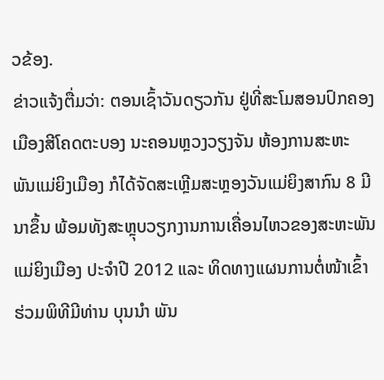ວຂ້ອງ.
ຂ່າວແຈ້ງຕື່ມວ່າ: ຕອນເຊົ້າວັນດຽວກັນ ຢູ່ທີ່ສະໂມສອນປົກຄອງເມືອງສີໂຄດຕະບອງ ນະຄອນຫຼວງວຽງຈັນ ຫ້ອງການສະຫະ
ພັນແມ່ຍິງເມືອງ ກໍໄດ້ຈັດສະເຫຼີມສະຫຼອງວັນແມ່ຍິງສາກົນ 8 ມີນາຂຶ້ນ ພ້ອມທັງສະຫຼຸບວຽກງານການເຄື່ອນໄຫວຂອງສະຫະພັນ
ແມ່ຍິງເມືອງ ປະຈຳປີ 2012 ແລະ ທິດທາງແຜນການຕໍ່ໜ້າເຂົ້າຮ່ວມພິທີມີທ່ານ ບຸນນຳ ພັນ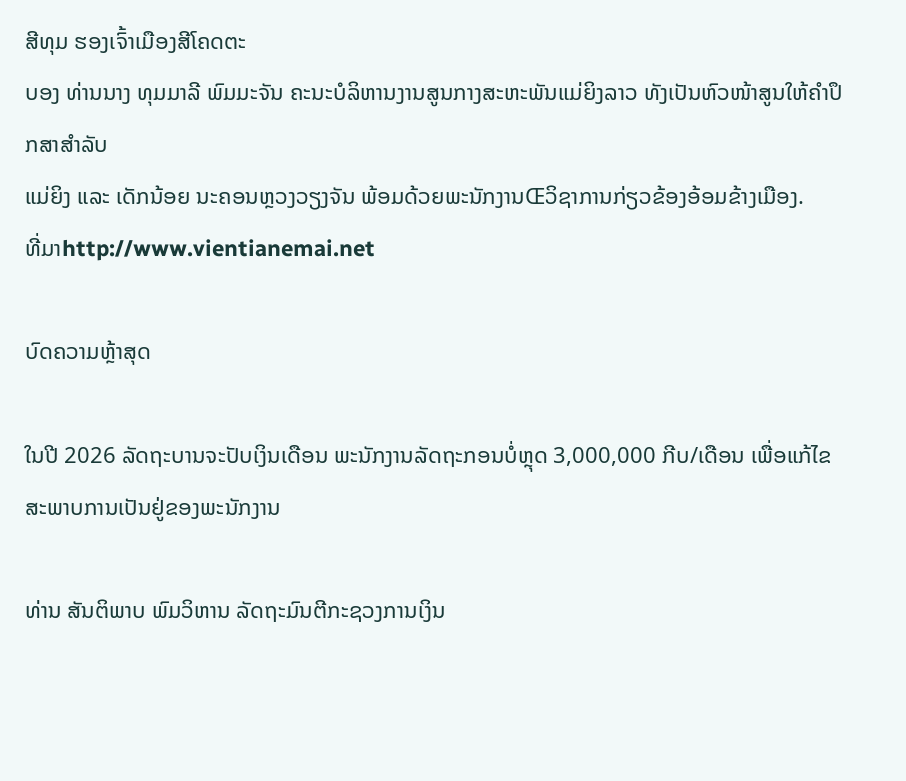ສີທຸມ ຮອງເຈົ້າເມືອງສີໂຄດຕະ
ບອງ ທ່ານນາງ ທຸມມາລີ ພົມມະຈັນ ຄະນະບໍລິຫານງານສູນກາງສະຫະພັນແມ່ຍິງລາວ ທັງເປັນຫົວໜ້າສູນໃຫ້ຄຳປຶກສາສຳລັບ
ແມ່ຍິງ ແລະ ເດັກນ້ອຍ ນະຄອນຫຼວງວຽງຈັນ ພ້ອມດ້ວຍພະນັກງານŒວິຊາການກ່ຽວຂ້ອງອ້ອມຂ້າງເມືອງ.
ທີ່ມາhttp://www.vientianemai.net

ບົດຄວາມຫຼ້າສຸດ

ໃນປີ 2026 ລັດຖະບານຈະປັບເງິນເດືອນ ພະນັກງານລັດຖະກອນບໍ່ຫຼຸດ 3,000,000 ກີບ/ເດືອນ ເພື່ອແກ້ໄຂສະພາບການເປັນຢູ່ຂອງພະນັກງານ

ທ່ານ ສັນຕິພາບ ພົມວິຫານ ລັດຖະມົນຕີກະຊວງການເງິນ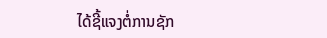ໄດ້ຊີ້ແຈງຕໍ່ການຊັກ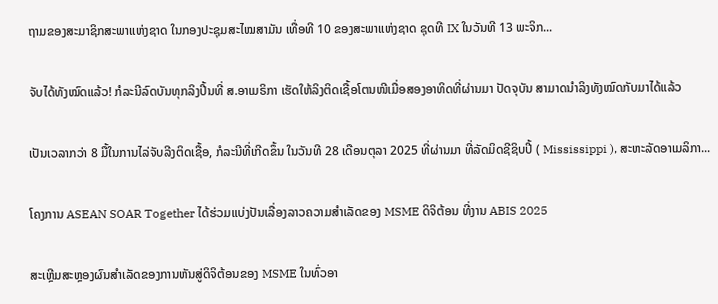ຖາມຂອງສະມາຊິກສະພາແຫ່ງຊາດ ໃນກອງປະຊຸມສະໄໝສາມັນ ເທື່ອທີ 10 ຂອງສະພາແຫ່ງຊາດ ຊຸດທີ IX ໃນວັນທີ 13 ພະຈິກ...

ຈັບໄດ້ທັງໝົດແລ້ວ! ກໍລະນີລົດບັນທຸກລິງປີ້ນທີ່ ສ.ອາເມຣິກາ ເຮັດໃຫ້ລິງຕິດເຊື້ອໂຕນໜີເມື່ອສອງອາທິດທີ່ຜ່ານມາ ປັດຈຸບັນ ສາມາດນຳລິງທັງໝົດກັບມາໄດ້ແລ້ວ

ເປັນເວລາກວ່າ 8 ມື້ໃນການໄລ່ຈັບລີງຕິດເຊື້ອ, ກໍລະນີທີ່ເກີດຂຶ້ນ ໃນວັນທີ 28 ເດືອນຕຸລາ 2025 ທີ່ຜ່ານມາ ທີ່ລັດມິດຊີຊິບປີ້ ( Mississippi ), ສະຫະລັດອາເມລິກາ...

ໂຄງການ ASEAN SOAR Together ໄດ້ຮ່ວມແບ່ງປັນເລື່ອງລາວຄວາມສໍາເລັດຂອງ MSME ດິຈິຕ້ອນ ທີ່ງານ ABIS 2025

ສະເຫຼີມສະຫຼອງຜົນສໍາເລັດຂອງການຫັນສູ່ດິຈິຕ້ອນຂອງ MSME ໃນທົ່ວອາ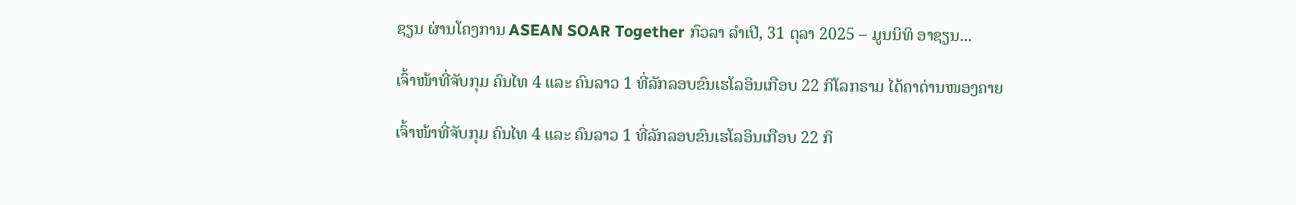ຊຽນ ຜ່ານໂຄງການ ASEAN SOAR Together ກົວລາ ລໍາເປີ, 31 ຕຸລາ 2025 – ມູນນິທິ ອາຊຽນ...

ເຈົ້າໜ້າທີ່ຈັບກຸມ ຄົນໄທ 4 ແລະ ຄົນລາວ 1 ທີ່ລັກລອບຂົນເຮໂລອິນເກືອບ 22 ກິໂລກຣາມ ໄດ້ຄາດ່ານໜອງຄາຍ

ເຈົ້າໜ້າທີ່ຈັບກຸມ ຄົນໄທ 4 ແລະ ຄົນລາວ 1 ທີ່ລັກລອບຂົນເຮໂລອິນເກືອບ 22 ກິ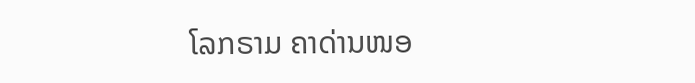ໂລກຣາມ ຄາດ່ານໜອ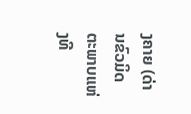ງຄາຍ (ດ່ານຂົວມິດຕະພາບແຫ່ງທີ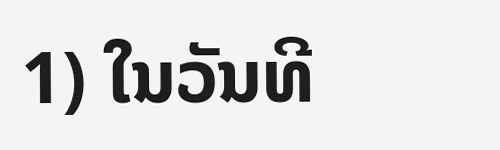1) ໃນວັນທີ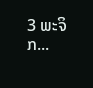3 ພະຈິກ...